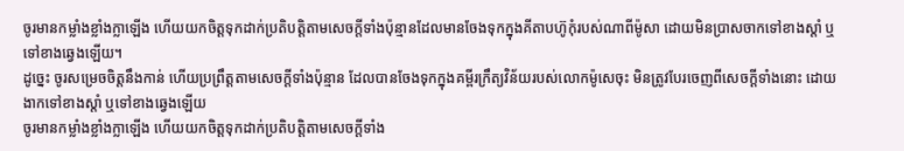ចូរមានកម្លាំងខ្លាំងក្លាឡើង ហើយយកចិត្តទុកដាក់ប្រតិបត្តិតាមសេចក្តីទាំងប៉ុន្មានដែលមានចែងទុកក្នុងគីតាបហ៊ូកុំរបស់ណាពីម៉ូសា ដោយមិនប្រាសចាកទៅខាងស្តាំ ឬទៅខាងឆ្វេងឡើយ។
ដូច្នេះ ចូរសម្រេចចិត្តនឹងកាន់ ហើយប្រព្រឹត្តតាមសេចក្ដីទាំងប៉ុន្មាន ដែលបានចែងទុកក្នុងគម្ពីរក្រឹត្យវិន័យរបស់លោកម៉ូសេចុះ មិនត្រូវបែរចេញពីសេចក្ដីទាំងនោះ ដោយងាកទៅខាងស្តាំ ឬទៅខាងឆ្វេងឡើយ
ចូរមានកម្លាំងខ្លាំងក្លាឡើង ហើយយកចិត្តទុកដាក់ប្រតិបត្តិតាមសេចក្ដីទាំង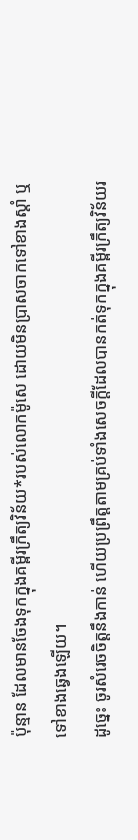ប៉ុន្មាន ដែលមានចែងទុកក្នុងគម្ពីរក្រឹត្យវិន័យ*របស់លោកម៉ូសេ ដោយមិនប្រាសចាកទៅខាងស្ដាំ ឬទៅខាងឆ្វេងឡើយ។
ដូច្នេះ ចូរសំរេចចិត្តនឹងកាន់ ហើយប្រព្រឹត្តតាមគ្រប់ទាំងសេចក្ដីដែលបានកត់ទុកក្នុងគម្ពីរក្រឹត្យវិន័យរ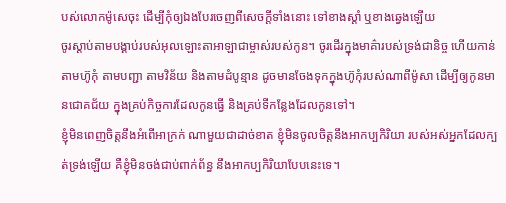បស់លោកម៉ូសេចុះ ដើម្បីកុំឲ្យឯងបែរចេញពីសេចក្ដីទាំងនោះ ទៅខាងស្តាំ ឬខាងឆ្វេងឡើយ
ចូរស្តាប់តាមបង្គាប់របស់អុលឡោះតាអាឡាជាម្ចាស់របស់កូន។ ចូរដើរក្នុងមាគ៌ារបស់ទ្រង់ជានិច្ច ហើយកាន់តាមហ៊ូកុំ តាមបញ្ជា តាមវិន័យ និងតាមដំបូន្មាន ដូចមានចែងទុកក្នុងហ៊ូកុំរបស់ណាពីម៉ូសា ដើម្បីឲ្យកូនមានជោគជ័យ ក្នុងគ្រប់កិច្ចការដែលកូនធ្វើ និងគ្រប់ទីកន្លែងដែលកូនទៅ។
ខ្ញុំមិនពេញចិត្តនឹងអំពើអាក្រក់ ណាមួយជាដាច់ខាត ខ្ញុំមិនចូលចិត្តនឹងអាកប្បកិរិយា របស់អស់អ្នកដែលក្បត់ទ្រង់ឡើយ គឺខ្ញុំមិនចង់ជាប់ពាក់ព័ន្ធ នឹងអាកប្បកិរិយាបែបនេះទេ។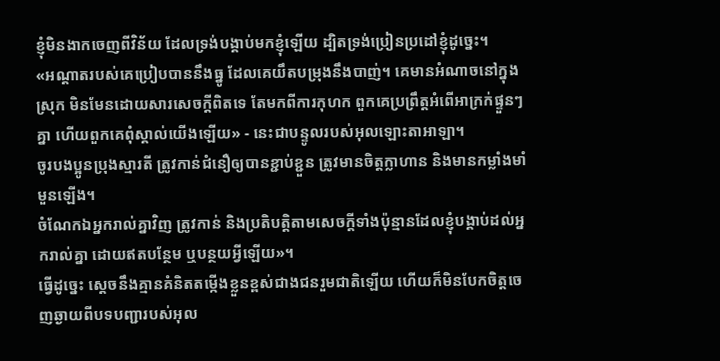ខ្ញុំមិនងាកចេញពីវិន័យ ដែលទ្រង់បង្គាប់មកខ្ញុំឡើយ ដ្បិតទ្រង់ប្រៀនប្រដៅខ្ញុំដូច្នេះ។
«អណ្ដាតរបស់គេប្រៀបបាននឹងធ្នូ ដែលគេយឹតបម្រុងនឹងបាញ់។ គេមានអំណាចនៅក្នុងស្រុក មិនមែនដោយសារសេចក្ដីពិតទេ តែមកពីការកុហក ពួកគេប្រព្រឹត្តអំពើអាក្រក់ផ្ទួនៗគ្នា ហើយពួកគេពុំស្គាល់យើងឡើយ» - នេះជាបន្ទូលរបស់អុលឡោះតាអាឡា។
ចូរបងប្អូនប្រុងស្មារតី ត្រូវកាន់ជំនឿឲ្យបានខ្ជាប់ខ្ជួន ត្រូវមានចិត្ដក្លាហាន និងមានកម្លាំងមាំមួនឡើង។
ចំណែកឯអ្នករាល់គ្នាវិញ ត្រូវកាន់ និងប្រតិបត្តិតាមសេចក្តីទាំងប៉ុន្មានដែលខ្ញុំបង្គាប់ដល់អ្នករាល់គ្នា ដោយឥតបន្ថែម ឬបន្ថយអ្វីឡើយ»។
ធ្វើដូច្នេះ ស្តេចនឹងគ្មានគំនិតតម្កើងខ្លួនខ្ពស់ជាងជនរួមជាតិឡើយ ហើយក៏មិនបែកចិត្តចេញឆ្ងាយពីបទបញ្ជារបស់អុល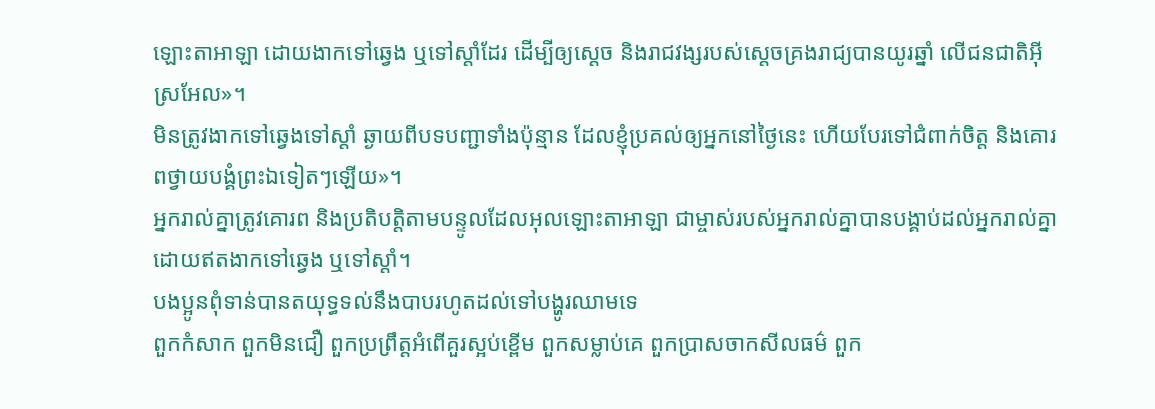ឡោះតាអាឡា ដោយងាកទៅឆ្វេង ឬទៅស្តាំដែរ ដើម្បីឲ្យស្តេច និងរាជវង្សរបស់ស្តេចគ្រងរាជ្យបានយូរឆ្នាំ លើជនជាតិអ៊ីស្រអែល»។
មិនត្រូវងាកទៅឆ្វេងទៅស្តាំ ឆ្ងាយពីបទបញ្ជាទាំងប៉ុន្មាន ដែលខ្ញុំប្រគល់ឲ្យអ្នកនៅថ្ងៃនេះ ហើយបែរទៅជំពាក់ចិត្ត និងគោរពថ្វាយបង្គំព្រះឯទៀតៗឡើយ»។
អ្នករាល់គ្នាត្រូវគោរព និងប្រតិបត្តិតាមបន្ទូលដែលអុលឡោះតាអាឡា ជាម្ចាស់របស់អ្នករាល់គ្នាបានបង្គាប់ដល់អ្នករាល់គ្នា ដោយឥតងាកទៅឆ្វេង ឬទៅស្តាំ។
បងប្អូនពុំទាន់បានតយុទ្ធទល់នឹងបាបរហូតដល់ទៅបង្ហូរឈាមទេ
ពួកកំសាក ពួកមិនជឿ ពួកប្រព្រឹត្ដអំពើគួរស្អប់ខ្ពើម ពួកសម្លាប់គេ ពួកប្រាសចាកសីលធម៌ ពួក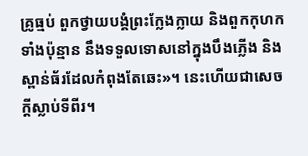គ្រូធ្មប់ ពួកថ្វាយបង្គំព្រះក្លែងក្លាយ និងពួកកុហកទាំងប៉ុន្មាន នឹងទទួលទោសនៅក្នុងបឹងភ្លើង និងស្ពាន់ធ័រដែលកំពុងតែឆេះ»។ នេះហើយជាសេចក្ដីស្លាប់ទីពីរ។